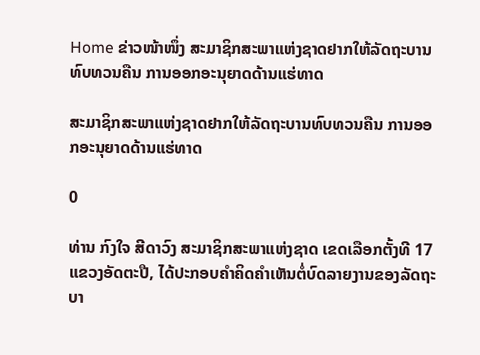Home ຂ່າວໜ້າໜຶ່ງ ສະມາຊິກສະພາແຫ່ງຊາດຢາກໃຫ້ລັດຖະບານທົບທວນຄືນ ການອອກອະນຸຍາດດ້ານແຮ່ທາດ

ສະມາຊິກສະພາແຫ່ງຊາດຢາກໃຫ້ລັດຖະບານທົບທວນຄືນ ການອອກອະນຸຍາດດ້ານແຮ່ທາດ

0

ທ່ານ ກົງໃຈ ສີດາວົງ ສະມາຊິກສະພາແຫ່ງຊາດ ເຂດເລືອກຕັ້ງທີ 17 ແຂວງອັດຕະປື, ໄດ້ປະກອບຄໍາຄິດຄໍາເຫັນຕໍ່ບົດລາຍງານຂອງລັດຖະບາ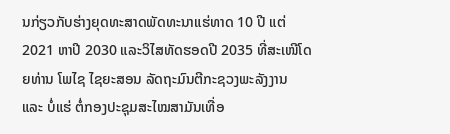ນກ່ຽວກັບຮ່າງຍຸດທະສາດພັດທະນາແຮ່ທາດ 10 ປີ ແຕ່ 2021 ຫາປີ 2030 ແລະວິໄສທັດຮອດປີ 2035 ທີ່ສະເໜີໂດຍທ່ານ ໂພໄຊ ໄຊຍະສອນ ລັດຖະມົນຕີກະຊວງພະລັງງານ ແລະ ບໍ່ແຮ່ ຕໍ່ກອງປະຊຸມສະໄໝສາມັນເທື່ອ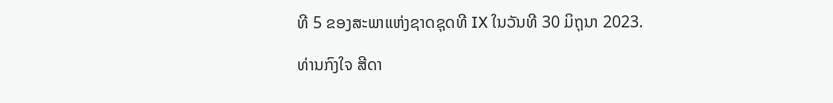ທີ 5 ຂອງສະພາແຫ່ງຊາດຊຸດທີ IX ໃນວັນທີ 30 ມິຖຸນາ 2023.

ທ່ານກົງໃຈ ສີດາ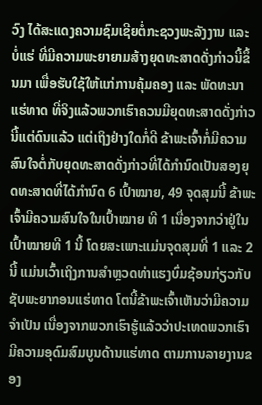ວົງ ໄດ້ສະແດງຄວາມຊົມເຊີຍຕໍ່ກະຊວງພະລັງງານ ແລະ ບໍ່ແຮ່ ທີ່ມີຄວາມພະຍາຍາມສ້າງຍຸດທະສາດດັ່ງກ່າວນີ້ຂຶ້ນມາ ເພື່ອຮັບໃຊ້ໃຫ້ແກ່ການຄຸ້ມຄອງ ແລະ ພັດທະນາແຮ່ທາດ ທີ່ຈິງແລ້ວພວກເຮົາຄວນມີຍຸດທະສາດດັ່ງກ່າວນີ້ແຕ່ດົນແລ້ວ ແຕ່ເຖິງຢ່າງໃດກໍ່ດີ ຂ້າພະເຈົ້າກໍ່ມີຄວາມສົນໃຈຕໍ່ກັບຍຸດທະສາດດັ່ງກ່າວທີ່ໄດ້ກຳນົດເປັນສອງຍຸດທະສາດທີ່ໄດ້ກຳນົດ 6 ເປົ້າໝາຍ, 49 ຈຸດສຸມນີ້ ຂ້າພະເຈົ້າມີຄວາມສົນໃຈໃນເປົ້າໝາຍ ທີ 1 ເນື່ອງຈາກວ່າຢູ່ໃນເປົ້າໝາຍທີ 1 ນີ້ ໂດຍສະເພາະແມ່ນຈຸດສຸມທີ່ 1 ແລະ 2 ນີ້ ແມ່ນເວົ້າເຖິງການສຳຫຼວດທ່າແຮງບົ່ມຊ້ອນກ່ຽວກັບຊັບພະຍາກອນແຮ່ທາດ ໂຕນີ້ຂ້າພະເຈົ້າເຫັນວ່າມີຄວາມຈຳເປັນ ເນື່ອງຈາກພວກເຮົາຮູ້ແລ້ວວ່າປະເທດພວກເຮົາມີຄວາມອຸດົມສົມບູນດ້ານແຮ່ທາດ ຕາມການລາຍງານຂອງ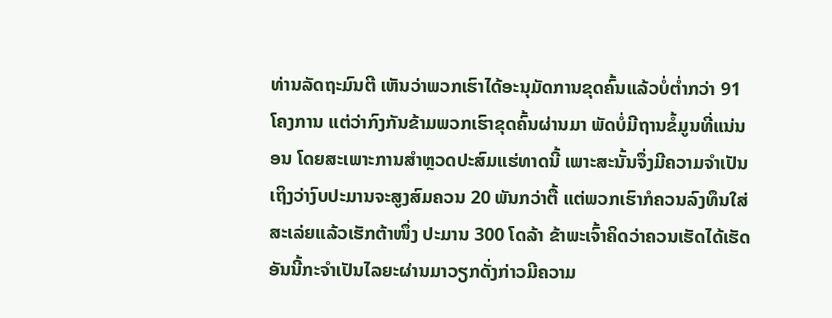ທ່ານລັດຖະມົນຕີ ເຫັນວ່າພວກເຮົາໄດ້ອະນຸມັດການຂຸດຄົ້ນແລ້ວບໍ່ຕ່ຳກວ່າ 91 ໂຄງການ ແຕ່ວ່າກົງກັນຂ້າມພວກເຮົາຂຸດຄົ້ນຜ່ານມາ ພັດບໍ່ມີຖານຂໍ້ມູນທີ່ແນ່ນອນ ໂດຍສະເພາະການສຳຫຼວດປະສົມແຮ່ທາດນີ້ ເພາະສະນັ້ນຈຶ່ງມີຄວາມຈຳເປັນ ເຖິງວ່າງົບປະມານຈະສູງສົມຄວນ 20 ພັນກວ່າຕື້ ແຕ່ພວກເຮົາກໍຄວນລົງທຶນໃສ່ ສະເລ່ຍແລ້ວເຮັກຕ້າໜຶ່ງ ປະມານ 300 ໂດລ້າ ຂ້າພະເຈົ້າຄິດວ່າຄວນເຮັດໄດ້ເຮັດອັນນີ້ກະຈຳເປັນໄລຍະຜ່ານມາວຽກດັ່ງກ່າວມີຄວາມ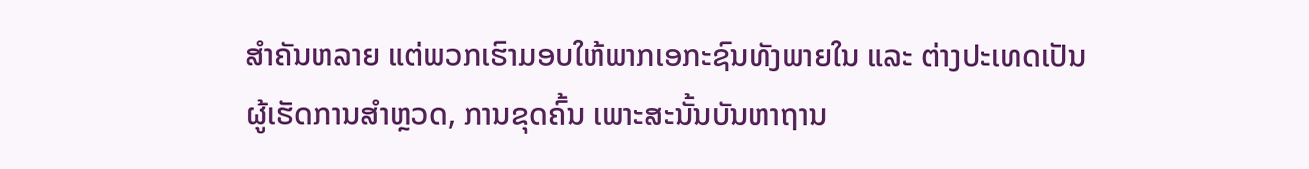ສຳຄັນຫລາຍ ແຕ່ພວກເຮົາມອບໃຫ້ພາກເອກະຊົນທັງພາຍໃນ ແລະ ຕ່າງປະເທດເປັນຜູ້ເຮັດການສຳຫຼວດ, ການຂຸດຄົ້ນ ເພາະສະນັ້ນບັນຫາຖານ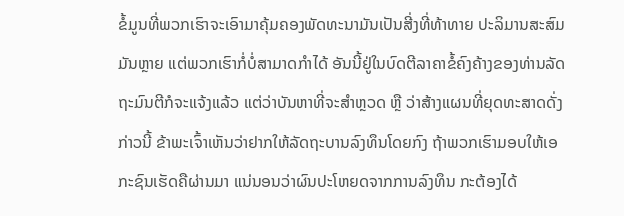ຂໍ້ມູນທີ່ພວກເຮົາຈະເອົາມາຄຸ້ມຄອງພັດທະນາມັນເປັນສີ່ງທີ່ທ້າທາຍ ປະລິມານສະສົມມັນຫຼາຍ ແຕ່ພວກເຮົາກໍ່ບໍ່ສາມາດກຳໄດ້ ອັນນີ້ຢູ່ໃນບົດຕີລາຄາຂໍ້ຄົງຄ້າງຂອງທ່ານລັດຖະມົນຕີກໍຈະແຈ້ງແລ້ວ ແຕ່ວ່າບັນຫາທີ່ຈະສໍາຫຼວດ ຫຼື ວ່າສ້າງແຜນທີ່ຍຸດທະສາດດັ່ງກ່າວນີ້ ຂ້າພະເຈົ້າເຫັນວ່າຢາກໃຫ້ລັດຖະບານລົງທຶນໂດຍກົງ ຖ້າພວກເຮົາມອບໃຫ້ເອກະຊົນເຮັດຄືຜ່ານມາ ແນ່ນອນວ່າຜົນປະໂຫຍດຈາກການລົງທຶນ ກະຕ້ອງໄດ້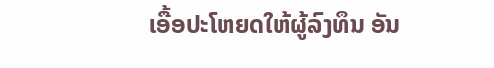ເອື້ອປະໂຫຍດໃຫ້ຜູ້ລົງທຶນ ອັນ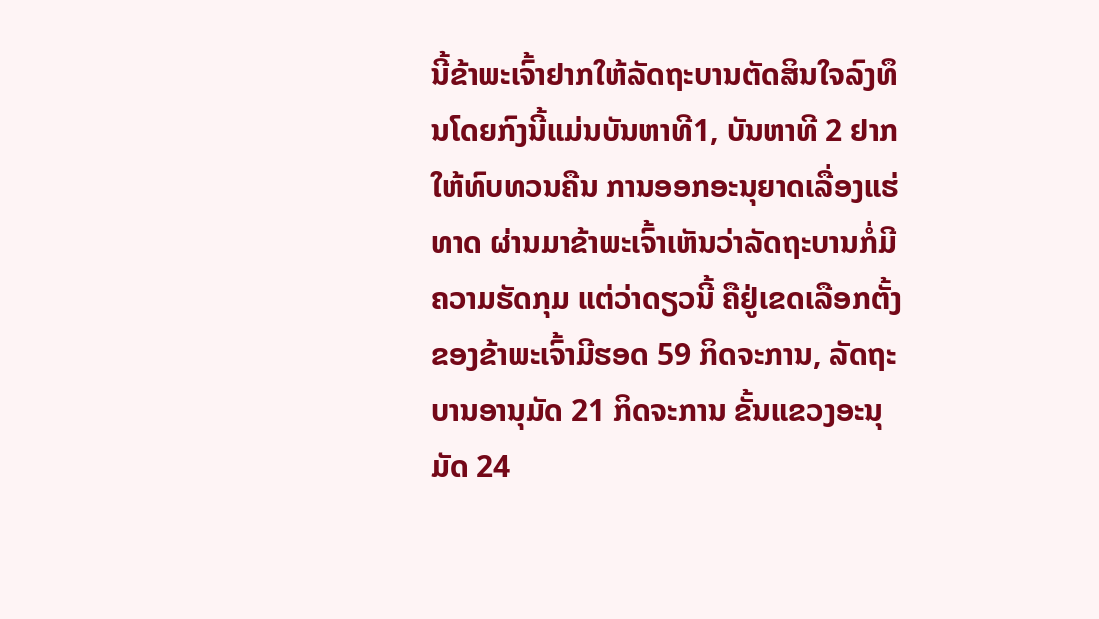ນີ້ຂ້າພະເຈົ້າຢາກໃຫ້ລັດຖະບານຕັດສິນໃຈລົງທຶນໂດຍກົງນີ້ແມ່ນບັນຫາທີ1, ບັນຫາທີ 2 ຢາກໃຫ້ທົບທວນຄືນ ການອອກອະນຸຍາດເລື່ອງແຮ່ທາດ ຜ່ານມາຂ້າພະເຈົ້າເຫັນວ່າລັດຖະບານກໍ່ມີຄວາມຮັດກຸມ ແຕ່ວ່າດຽວນີ້ ຄືຢູ່ເຂດເລືອກຕັ້ງຂອງຂ້າພະເຈົ້າມີຮອດ 59 ກິດຈະການ, ລັດຖະບານອານຸມັດ 21 ກິດຈະການ ຂັ້ນແຂວງອະນຸມັດ 24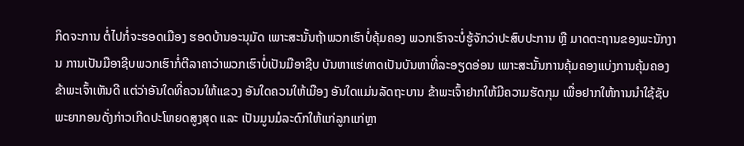ກິດຈະການ ຕໍ່ໄປກໍ່ຈະຮອດເມືອງ ຮອດບ້ານອະນຸມັດ ເພາະສະນັ້ນຖ້າພວກເຮົາບໍ່ຄຸ້ມຄອງ ພວກເຮົາຈະບໍ່ຮູ້ຈັກວ່າປະສົບປະການ ຫຼື ມາດຕະຖານຂອງພະນັກງານ ການເປັນມືອາຊີບພວກເຮົາກໍ່ຕີລາຄາວ່າພວກເຮົາບໍ່ເປັນມືອາຊີບ ບັນຫາແຮ່ທາດເປັນບັນຫາທີ່ລະອຽດອ່ອນ ເພາະສະນັ້ນການຄຸ້ມຄອງແບ່ງການຄຸ້ມຄອງຂ້າພະເຈົ້າເຫັນດີ ແຕ່ວ່າອັນໃດທີ່ຄວນໃຫ້ແຂວງ ອັນໃດຄວນໃຫ້ເມືອງ ອັນໃດແມ່ນລັດຖະບານ ຂ້າພະເຈົ້າຢາກໃຫ້ມີຄວາມຮັດກຸມ ເພື່ອຢາກໃຫ້ການນຳໃຊ້ຊັບພະຍາກອນດັ່ງກ່າວເກີດປະໂຫຍດສູງສຸດ ແລະ ເປັນມູນມໍລະດົກໃຫ້ແກ່ລູກແກ່ຫຼາ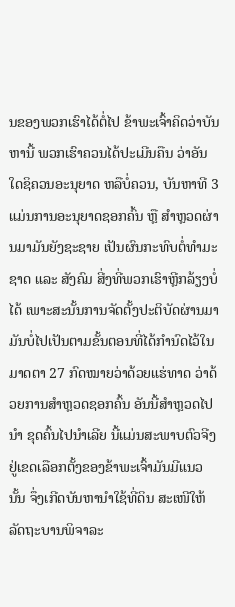ນຂອງພວກເຮົາໄດ້ຕໍ່ໄປ ຂ້າພະເຈົ້າຄິດວ່າບັນຫານີ້ ພວກເຮົາຄວນໄດ້ປະເມີນຄືນ ວ່າອັນໃດຊິຄວນອະນຸຍາດ ຫລືບໍ່ຄວນ, ບັນຫາທີ 3 ແມ່ນການອະນຸຍາດຊອກຄົ້ນ ຫຼື ສຳຫຼວດຜ່ານມາມັນຍັງຊະຊາຍ ເປັນຜົນກະທົບຕໍ່ທຳມະຊາດ ແລະ ສັງຄົມ ສີ່ງທີ່ພວກເຮົາຫຼີກລ້ຽງບໍ່ໄດ້ ເພາະສະນັ້ນການຈັດຕັ້ງປະຕິບັດຜ່ານມາມັນບໍ່ໄປເປັນຕາມຂັ້ນຕອນທີ່ໄດ້ກຳນົດໄວ້ໃນມາດຕາ 27 ກົດໝາຍວ່າດ້ວຍແຮ່ທາດ ວ່າດ້ວຍການສຳຫຼວດຊອກຄົ້ນ ອັນນີ້ສຳຫຼວດໄປນໍາ ຂຸດຄົ້ນໄປນຳເລີຍ ນີ້ແມ່ນສະພາບຕົວຈີງຢູ່ເຂດເລືອກຕັ້ງຂອງຂ້າພະເຈົ້າມັນມີແນວນັ້ນ ຈຶ່ງເກີດບັນຫານຳໃຊ້ທີ່ດິນ ສະເໜີໃຫ້ລັດຖະບານພິຈາລະ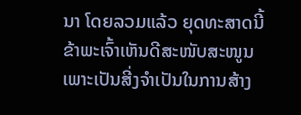ນາ ໂດຍລວມແລ້ວ ຍຸດທະສາດນີ້ຂ້າພະເຈົ້າເຫັນດີສະໜັບສະໜູນ ເພາະເປັນສີ່ງຈຳເປັນໃນການສ້າງ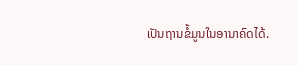ເປັນຖານຂໍ້ມູນໃນອານາຄົດໄດ້.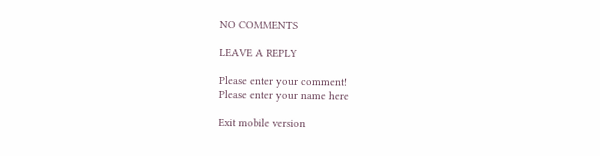NO COMMENTS

LEAVE A REPLY

Please enter your comment!
Please enter your name here

Exit mobile version